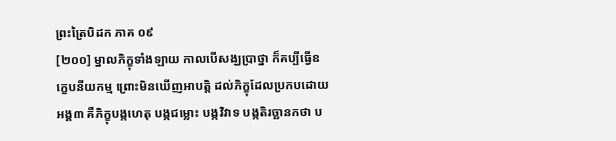ព្រះត្រៃបិដក ភាគ ០៩
[២០០] ម្នាលភិក្ខុទាំងឡាយ កាលបើសង្ឃប្រាថ្នា ក៏គប្បីធ្វើឧក្ខេបនីយកម្ម ព្រោះមិនឃើញអាបត្តិ ដល់ភិក្ខុដែលប្រកបដោយអង្គ៣ គឺភិក្ខុបង្កហេតុ បង្កជម្លោះ បង្កវិវាទ បង្កតិរច្ឆានកថា ប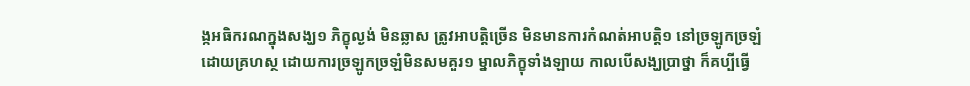ង្កអធិករណក្នុងសង្ឃ១ ភិក្ខុល្ងង់ មិនឆ្លាស ត្រូវអាបត្តិច្រើន មិនមានការកំណត់អាបត្តិ១ នៅច្រឡូកច្រឡំ ដោយគ្រហស្ថ ដោយការច្រឡូកច្រឡំមិនសមគួរ១ ម្នាលភិក្ខុទាំងឡាយ កាលបើសង្ឃប្រាថ្នា ក៏គប្បីធ្វើ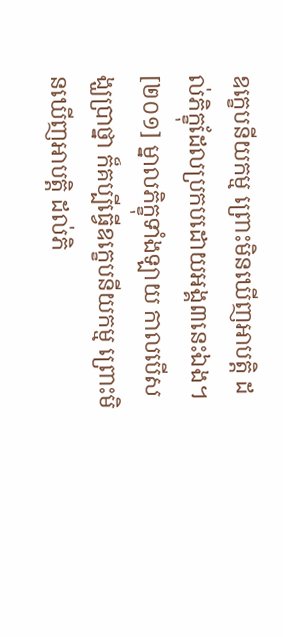ឧក្ខេបនីយកម្ម ព្រោះមិនឃើញអាបត្តិ ដល់ភិក្ខុដែលប្រកបដោយអង្គ៣នេះឯង។
[២០១] ម្នាលភិក្ខុទាំងឡាយ កាលបើសង្ឃប្រាថ្នា ក៏គប្បីធ្វើឧក្ខេបនីយកម្ម ព្រោះមិនឃើញអាបត្តិ ដល់ភិ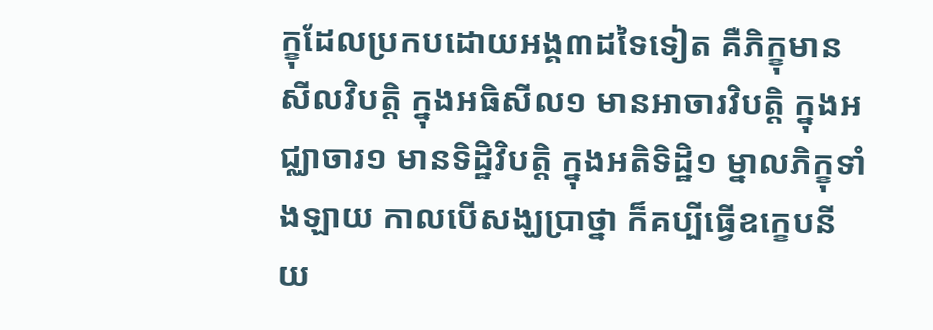ក្ខុដែលប្រកបដោយអង្គ៣ដទៃទៀត គឺភិក្ខុមានសីលវិបត្តិ ក្នុងអធិសីល១ មានអាចារវិបត្តិ ក្នុងអជ្ឈាចារ១ មានទិដ្ឋិវិបត្តិ ក្នុងអតិទិដ្ឋិ១ ម្នាលភិក្ខុទាំងឡាយ កាលបើសង្ឃប្រាថ្នា ក៏គប្បីធ្វើឧក្ខេបនីយ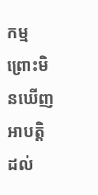កម្ម ព្រោះមិនឃើញអាបត្តិ ដល់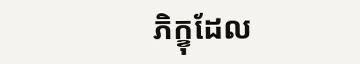ភិក្ខុដែល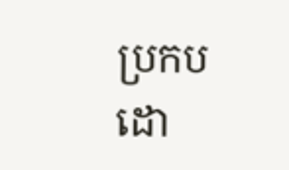ប្រកបដោ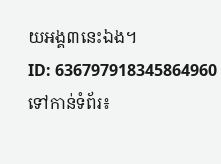យអង្គ៣នេះឯង។
ID: 636797918345864960
ទៅកាន់ទំព័រ៖